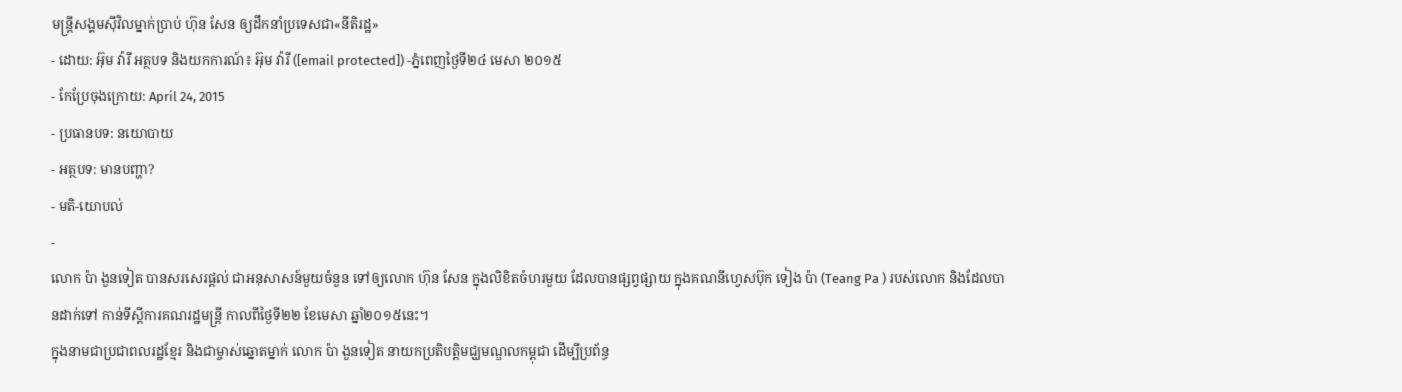មន្ត្រីសង្គមស៊ីវិលម្នាក់ប្រាប់ ហ៊ុន សែន ឲ្យដឹកនាំប្រទេសជា«នីតិរដ្ឋ»
- ដោយ: អ៊ុម វ៉ារី អត្ថបទ និងយកការណ៍៖ អ៊ុម វ៉ារី ([email protected]) -ភ្នំពេញថ្ងៃទី២៤ មេសា ២០១៥
- កែប្រែចុងក្រោយ: April 24, 2015
- ប្រធានបទ: នយោបាយ
- អត្ថបទ: មានបញ្ហា?
- មតិ-យោបល់
-
លោក ប៉ា ងួនទៀត បានសរសេរផ្ដល់ ជាអនុសាសន៍មួយចំនួន ទៅឲ្យលោក ហ៊ុន សែន ក្នុងលិខិតចំហរមួយ ដែលបានផ្សព្វផ្សាយ ក្នុងគណនីហ្វេសប៊ុក ទៀង ប៉ា (Teang Pa ) របស់លោក និងដែលបានដាក់ទៅ កាន់ទីស្តីការគណរដ្ឋមន្រ្តី កាលពីថ្ងៃទី២២ ខែមេសា ឆ្នាំ២០១៥នេះ។
ក្នុងនាមជាប្រជាពលរដ្ឋខ្មែរ និងជាម្ចាស់ឆ្នោតម្នាក់ លោក ប៉ា ងួនទៀត នាយកប្រតិបត្តិមជ្ឃមណ្ឌលកម្ពុជា ដើម្បីប្រព័ន្ធ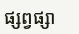ផ្សព្វផ្សា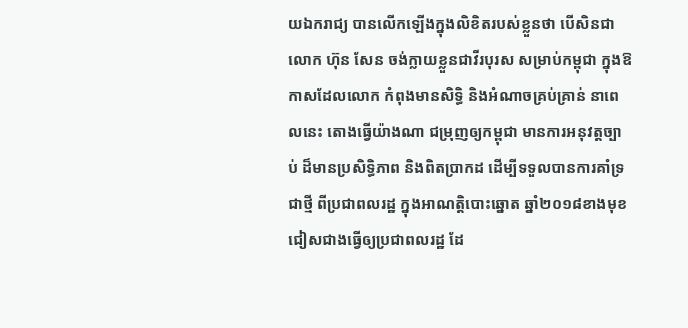យឯករាជ្យ បានលើកឡើងក្នុងលិខិតរបស់ខ្លួនថា បើសិនជាលោក ហ៊ុន សែន ចង់ក្លាយខ្លួនជាវីរបុរស សម្រាប់កម្ពុជា ក្នុងឱកាសដែលលោក កំពុងមានសិទ្ធិ និងអំណាចគ្រប់គ្រាន់ នាពេលនេះ តោងធ្វើយ៉ាងណា ជម្រុញឲ្យកម្ពុជា មានការអនុវត្តច្បាប់ ដ៏មានប្រសិទ្ធិភាព និងពិតប្រាកដ ដើម្បីទទួលបានការគាំទ្រជាថ្មី ពីប្រជាពលរដ្ឋ ក្នុងអាណត្តិបោះឆ្នោត ឆ្នាំ២០១៨ខាងមុខ ជៀសជាងធ្វើឲ្យប្រជាពលរដ្ឋ ដែ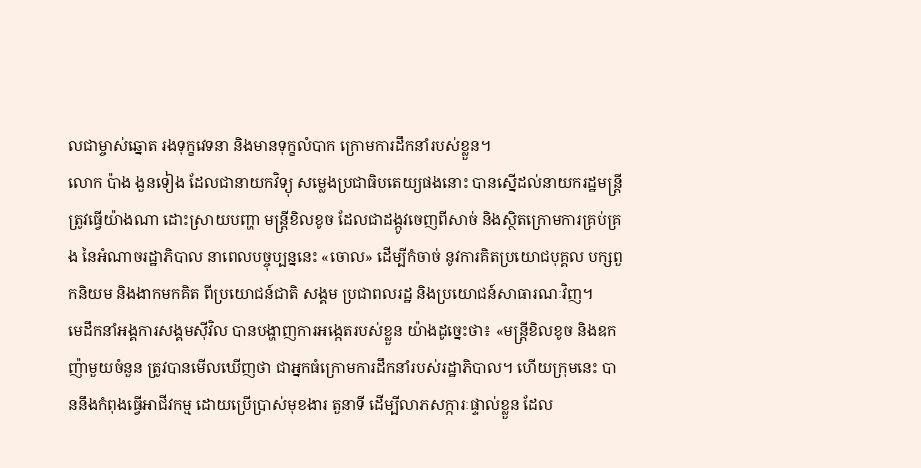លជាម្ចាស់ឆ្នោត រងទុក្ខវេទនា និងមានទុក្ខលំបាក ក្រោមការដឹកនាំរបស់ខ្លួន។
លោក ប៉ាង ងួនទៀង ដែលជានាយកវិទ្យុ សម្លេងប្រជាធិបតេយ្យផងនោះ បានស្នើដល់នាយករដ្ឋមន្រ្តី ត្រូវធ្វើយ៉ាងណា ដោះស្រាយបញ្ហា មន្រ្តីខិលខូច ដែលជាដង្កូវចេញពីសាច់ និងស្ថិតក្រោមការគ្រប់គ្រង នៃអំណាចរដ្ឋាភិបាល នាពេលបច្ចុប្បន្ននេះ «ចោល» ដើម្បីកំចាច់ នូវការគិតប្រយោជបុគ្គល បក្សពួកនិយម និងងាកមកគិត ពីប្រយោជន៍ជាតិ សង្គម ប្រជាពលរដ្ឋ និងប្រយោជន៍សាធារណៈវិញ។
មេដឹកនាំអង្គការសង្គមស៊ីវិល បានបង្ហាញការអង្កេតរបស់ខ្លួន យ៉ាងដូច្នេះថា៖ «មន្រ្តីខិលខូច និងឧកញ៉ាមួយចំនួន ត្រូវបានមើលឃើញថា ជាអ្នកធំក្រោមការដឹកនាំរបស់រដ្ឋាភិបាល។ ហើយក្រុមនេះ បាននឹងកំពុងធ្វើអាជីវកម្ម ដោយប្រើប្រាស់មុខងារ តួនាទី ដើម្បីលាភសក្ការៈផ្ទាល់ខ្លួន ដែល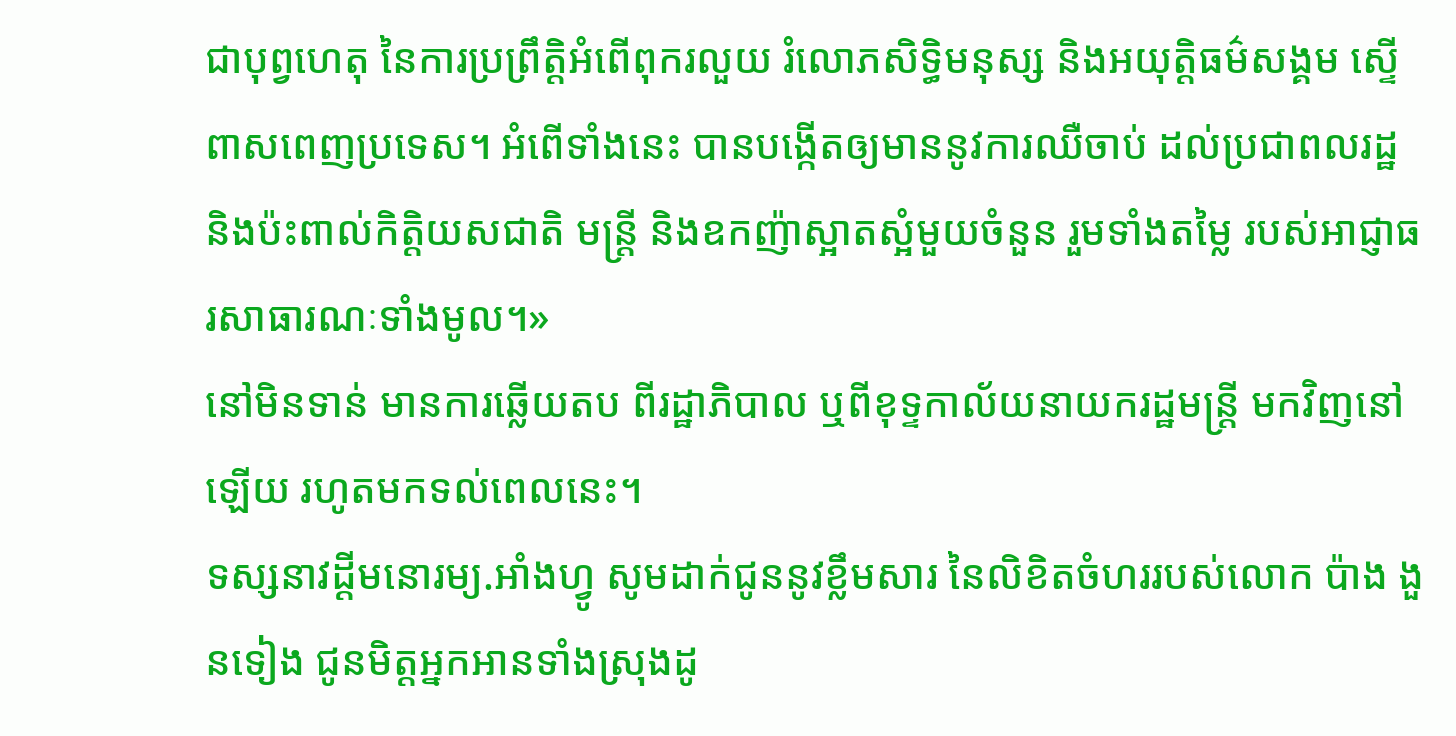ជាបុព្វហេតុ នៃការប្រព្រឹត្តិអំពើពុករលួយ រំលោភសិទ្ធិមនុស្ស និងអយុត្តិធម៌សង្គម ស្ទើពាសពេញប្រទេស។ អំពើទាំងនេះ បានបង្កើតឲ្យមាននូវការឈឺចាប់ ដល់ប្រជាពលរដ្ឋ និងប៉ះពាល់កិត្តិយសជាតិ មន្រ្តី និងឧកញ៉ាស្អាតស្អំមួយចំនួន រួមទាំងតម្លៃ របស់អាជ្ញាធរសាធារណៈទាំងមូល។»
នៅមិនទាន់ មានការឆ្លើយតប ពីរដ្ឋាភិបាល ឬពីខុទ្ទកាល័យនាយករដ្ឋមន្ត្រី មកវិញនៅឡើយ រហូតមកទល់ពេលនេះ។
ទស្សនាវដ្តីមនោរម្យ.អាំងហ្វូ សូមដាក់ជូននូវខ្លឹមសារ នៃលិខិតចំហររបស់លោក ប៉ាង ងួនទៀង ជូនមិត្តអ្នកអានទាំងស្រុងដូ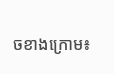ចខាងក្រោម៖